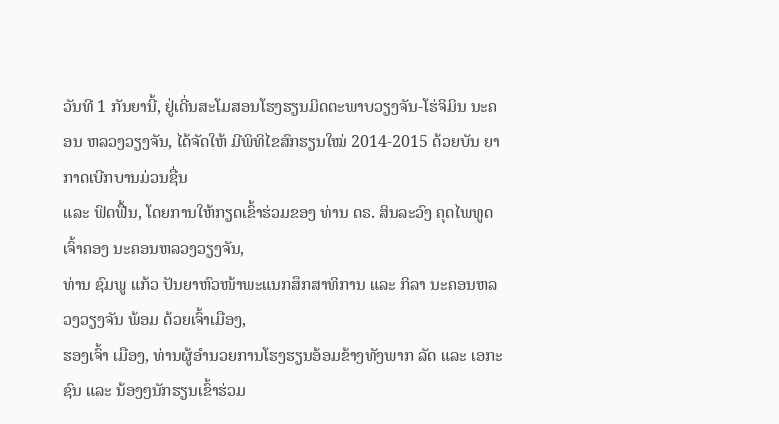ວັນທີ 1 ກັນຍານີ້, ຢູ່ເດີ່ນສະໂມສອນໂຮງຮຽນມິດຕະພາບວຽງຈັນ-ໂຮ່ຈິມິນ ນະຄອນ ຫລວງວຽງຈັນ, ໄດ້ຈັດໃຫ້ ມີພິທິໄຂສົກຮຽນໃໝ່ 2014-2015 ດ້ວຍບັນ ຍາກາດເບີກບານມ່ວນຊື່ນ
ແລະ ຟົດຟື້ນ, ໂດຍການໃຫ້ກຽດເຂົ້າຮ່ວມຂອງ ທ່ານ ດຣ. ສິນລະວົງ ຄຸດໄພທູດ ເຈົ້າຄອງ ນະຄອນຫລວງວຽງຈັນ,
ທ່ານ ຊົມພູ ແກ້ວ ປັນຍາຫົວໜ້າພະແນກສຶກສາທິການ ແລະ ກິລາ ນະຄອນຫລວງວຽງຈັນ ພ້ອມ ດ້ວຍເຈົ້າເມືອງ,
ຮອງເຈົ້າ ເມືອງ, ທ່ານຜູ້ອຳນວຍການໂຮງຮຽນອ້ອມຂ້າງທັງພາກ ລັດ ແລະ ເອກະຊົນ ແລະ ນ້ອງໆນັກຮຽນເຂົ້າຮ່ວມ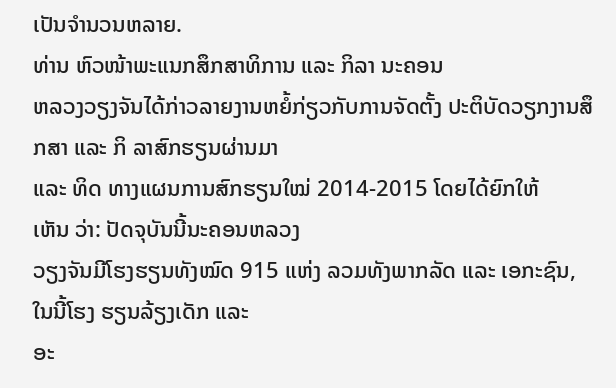ເປັນຈຳນວນຫລາຍ.
ທ່ານ ຫົວໜ້າພະແນກສຶກສາທິການ ແລະ ກິລາ ນະຄອນ
ຫລວງວຽງຈັນໄດ້ກ່າວລາຍງານຫຍໍ້ກ່ຽວກັບການຈັດຕັ້ງ ປະຕິບັດວຽກງານສຶກສາ ແລະ ກິ ລາສົກຮຽນຜ່ານມາ
ແລະ ທິດ ທາງແຜນການສົກຮຽນໃໝ່ 2014-2015 ໂດຍໄດ້ຍົກໃຫ້
ເຫັນ ວ່າ: ປັດຈຸບັນນີ້ນະຄອນຫລວງ
ວຽງຈັນມີໂຮງຮຽນທັງໝົດ 915 ແຫ່ງ ລວມທັງພາກລັດ ແລະ ເອກະຊົນ, ໃນນີ້ໂຮງ ຮຽນລ້ຽງເດັກ ແລະ
ອະ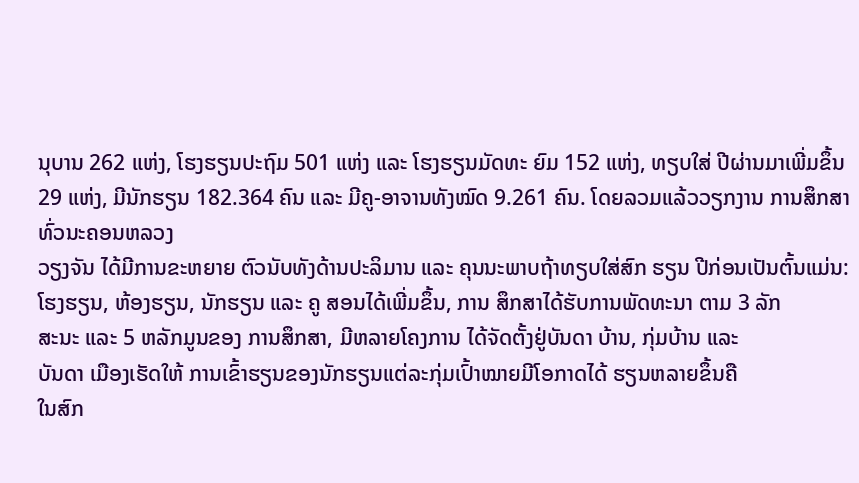ນຸບານ 262 ແຫ່ງ, ໂຮງຮຽນປະຖົມ 501 ແຫ່ງ ແລະ ໂຮງຮຽນມັດທະ ຍົມ 152 ແຫ່ງ, ທຽບໃສ່ ປີຜ່ານມາເພີ່ມຂຶ້ນ
29 ແຫ່ງ, ມີນັກຮຽນ 182.364 ຄົນ ແລະ ມີຄູ-ອາຈານທັງໝົດ 9.261 ຄົນ. ໂດຍລວມແລ້ວວຽກງານ ການສຶກສາທົ່ວນະຄອນຫລວງ
ວຽງຈັນ ໄດ້ມີການຂະຫຍາຍ ຕົວນັບທັງດ້ານປະລິມານ ແລະ ຄຸນນະພາບຖ້າທຽບໃສ່ສົກ ຮຽນ ປີກ່ອນເປັນຕົ້ນແມ່ນ:
ໂຮງຮຽນ, ຫ້ອງຮຽນ, ນັກຮຽນ ແລະ ຄູ ສອນໄດ້ເພີ່ມຂຶ້ນ, ການ ສຶກສາໄດ້ຮັບການພັດທະນາ ຕາມ 3 ລັກ
ສະນະ ແລະ 5 ຫລັກມູນຂອງ ການສຶກສາ, ມີຫລາຍໂຄງການ ໄດ້ຈັດຕັ້ງຢູ່ບັນດາ ບ້ານ, ກຸ່ມບ້ານ ແລະ
ບັນດາ ເມືອງເຮັດໃຫ້ ການເຂົ້າຮຽນຂອງນັກຮຽນແຕ່ລະກຸ່ມເປົ້າໝາຍມີໂອກາດໄດ້ ຮຽນຫລາຍຂຶ້ນຄື
ໃນສົກ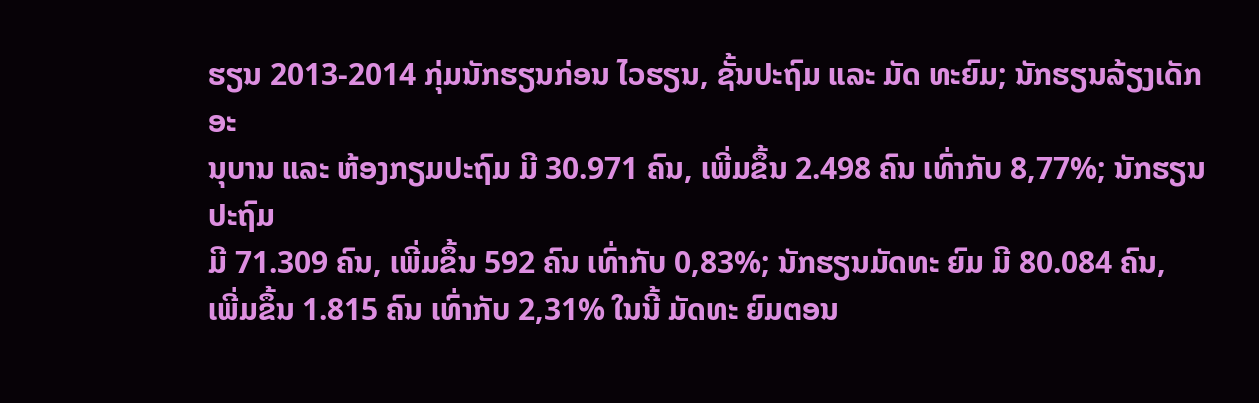ຮຽນ 2013-2014 ກຸ່ມນັກຮຽນກ່ອນ ໄວຮຽນ, ຊັ້ນປະຖົມ ແລະ ມັດ ທະຍົມ; ນັກຮຽນລ້ຽງເດັກອະ
ນຸບານ ແລະ ຫ້ອງກຽມປະຖົມ ມີ 30.971 ຄົນ, ເພີ່ມຂຶ້ນ 2.498 ຄົນ ເທົ່າກັບ 8,77%; ນັກຮຽນປະຖົມ
ມີ 71.309 ຄົນ, ເພີ່ມຂຶ້ນ 592 ຄົນ ເທົ່າກັບ 0,83%; ນັກຮຽນມັດທະ ຍົມ ມີ 80.084 ຄົນ,
ເພີ່ມຂຶ້ນ 1.815 ຄົນ ເທົ່າກັບ 2,31% ໃນນີ້ ມັດທະ ຍົມຕອນ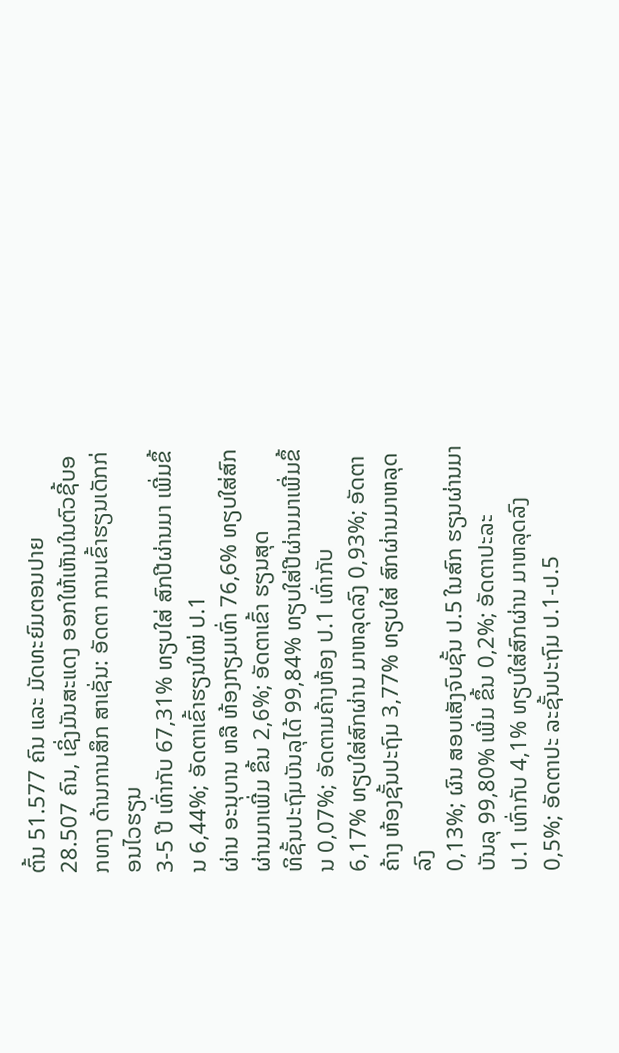ຕົ້ນ 51.577 ຄົນ ແລະ ມັດທະຍົມຕອນປາຍ
28.507 ຄົນ, ເຊິ່ງມັນສະແດງ ອອກໃຫ້ເຫັນໃນຕົວຊີ້ບອກທາງ ດ້ານການສຶກ ສາເຊັ່ນ: ອັດຕາ ການເຂົ້າຮຽນເດັກກ່ອນໄວຮຽນ
3-5 ປີ ເທົ່າກັບ 67,31% ທຽບໃສ່ ສົກປີຜ່ານມາ ເພີ່ມຂຶ້ນ 6,44%; ອັດຕາເຂົ້າຮຽນໃໝ່ ປ.1
ຜ່ານ ອະນຸບານ ຫລື ຫ້ອງກຽມເທົ່າ 76,6% ທຽບໃສ່ສົກຜ່ານມາເພີ່ມ ຂຶ້ນ 2,6%; ອັດຕາເຂົ້າ ຮຽນສຸດ
ທິຊັ້ນປະຖົມບັນລຸໄດ້ 99,84% ທຽບໃສ່ປີຜ່ານມາເພີ່ມຂຶ້ນ 0,07%; ອັດຕາມຄ້າງຫ້ອງ ປ.1 ເທົ່າກັບ
6,17% ທຽບໃສ່ສົກຜ່ານ ມາຫລຸດລົງ 0,93%; ອັດຕາຄ້າງ ຫ້ອງຊັ້ນປະຖົມ 3,77% ທຽບໃສ່ ສົກຜ່ານມາຫລຸດລົງ
0,13%; ຜົນ ສອບເສັງຈົບຊັ້ນ ປ.5 ໃນສົກ ຮຽນຜ່ານມາບັນລຸ 99,80% ເພີ່ມ ຂຶ້ນ 0,2%; ອັດຕາປະລະ
ປ.1 ເທົ່າກັບ 4,1% ທຽບໃສ່ສົກຜ່ານ ມາຫລຸດລົງ 0,5%; ອັດຕາປະ ລະຊັ້ນປະຖົມ ປ.1-ປ.5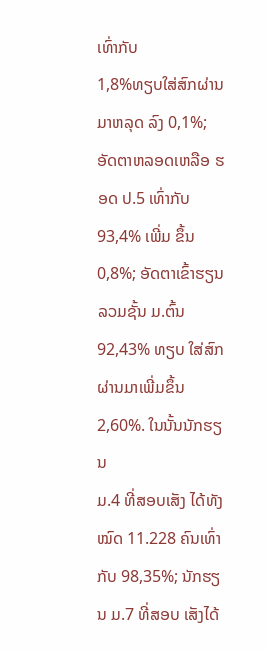ເທົ່າກັບ
1,8%ທຽບໃສ່ສົກຜ່ານມາຫລຸດ ລົງ 0,1%; ອັດຕາຫລອດເຫລືອ ຮອດ ປ.5 ເທົ່າກັບ 93,4% ເພີ່ມ ຂຶ້ນ
0,8%; ອັດຕາເຂົ້າຮຽນ ລວມຊັ້ນ ມ.ຕົ້ນ 92,43% ທຽບ ໃສ່ສົກຜ່ານມາເພີ່ມຂຶ້ນ 2,60%. ໃນນັ້ນນັກຮຽນ
ມ.4 ທີ່ສອບເສັງ ໄດ້ທັງໝົດ 11.228 ຄົນເທົ່າກັບ 98,35%; ນັກຮຽນ ມ.7 ທີ່ສອບ ເສັງໄດ້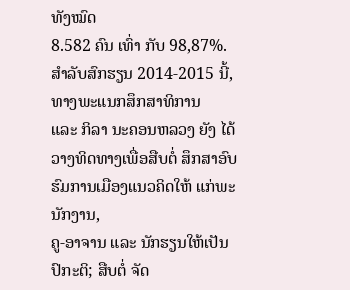ທັງໝົດ
8.582 ຄົນ ເທົ່າ ກັບ 98,87%.
ສຳລັບສົກຮຽນ 2014-2015 ນີ້, ທາງພະແນກສຶກສາທິການ
ແລະ ກິລາ ນະຄອນຫລວງ ຍັງ ໄດ້ວາງທິດທາງເພື່ອສືບຕໍ່ ສຶກສາອົບຮົມການເມືອງແນວຄິດໃຫ້ ແກ່ພະນັກງານ,
ຄູ-ອາຈານ ແລະ ນັກຮຽນໃຫ້ເປັນປົກະຕິ; ສືບຕໍ່ ຈັດ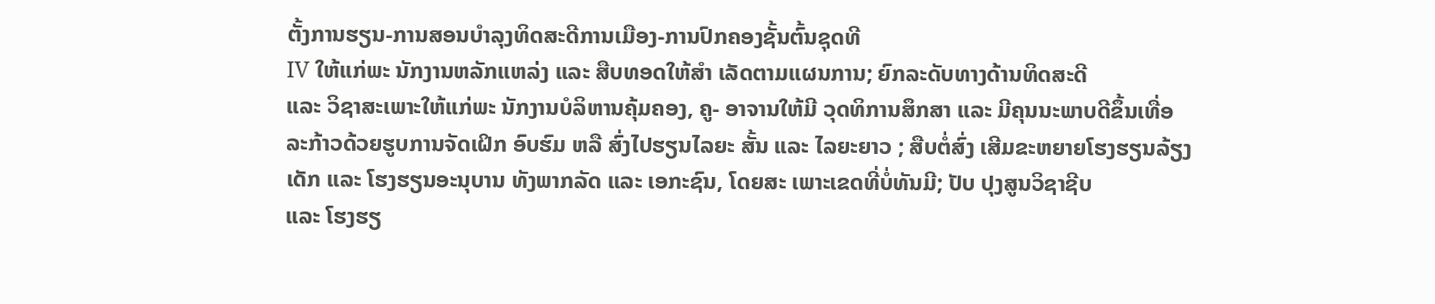ຕັ້ງການຮຽນ-ການສອນບຳລຸງທິດສະດີການເມືອງ-ການປົກຄອງຊັ້ນຕົ້ນຊຸດທີ
IV ໃຫ້ແກ່ພະ ນັກງານຫລັກແຫລ່ງ ແລະ ສືບທອດໃຫ້ສຳ ເລັດຕາມແຜນການ; ຍົກລະດັບທາງດ້ານທິດສະດີ
ແລະ ວິຊາສະເພາະໃຫ້ແກ່ພະ ນັກງານບໍລິຫານຄຸ້ມຄອງ, ຄູ- ອາຈານໃຫ້ມີ ວຸດທິການສຶກສາ ແລະ ມີຄຸນນະພາບດີຂຶ້ນເທື່ອ
ລະກ້າວດ້ວຍຮູບການຈັດເຝິກ ອົບຮົມ ຫລື ສົ່ງໄປຮຽນໄລຍະ ສັ້ນ ແລະ ໄລຍະຍາວ ; ສືບຕໍ່ສົ່ງ ເສີມຂະຫຍາຍໂຮງຮຽນລ້ຽງ
ເດັກ ແລະ ໂຮງຮຽນອະນຸບານ ທັງພາກລັດ ແລະ ເອກະຊົນ, ໂດຍສະ ເພາະເຂດທີ່ບໍ່ທັນມີ; ປັບ ປຸງສູນວິຊາຊີບ
ແລະ ໂຮງຮຽ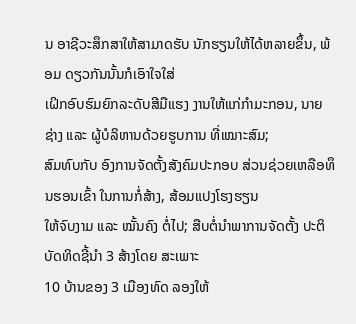ນ ອາຊີວະສຶກສາໃຫ້ສາມາດຮັບ ນັກຮຽນໃຫ້ໄດ້ຫລາຍຂຶ້ນ, ພ້ອມ ດຽວກັນນັ້ນກໍເອົາໃຈໃສ່
ເຝິກອົບຮົມຍົກລະດັບສີມືແຮງ ງານໃຫ້ແກ່ກຳມະກອນ, ນາຍ ຊ່າງ ແລະ ຜູ້ບໍລິຫານດ້ວຍຮູບການ ທີ່ເໝາະສົມ;
ສົມທົບກັບ ອົງການຈັດຕັ້ງສັງຄົມປະກອບ ສ່ວນຊ່ວຍເຫລືອທຶນຮອນເຂົ້າ ໃນການກໍ່ສ້າງ, ສ້ອມແປງໂຮງຮຽນ
ໃຫ້ຈົບງາມ ແລະ ໝັ້ນຄົງ ຕໍ່ໄປ; ສືບຕໍ່ນຳພາການຈັດຕັ້ງ ປະຕິບັດທິດຊີ້ນຳ 3 ສ້າງໂດຍ ສະເພາະ
10 ບ້ານຂອງ 3 ເມືອງທົດ ລອງໃຫ້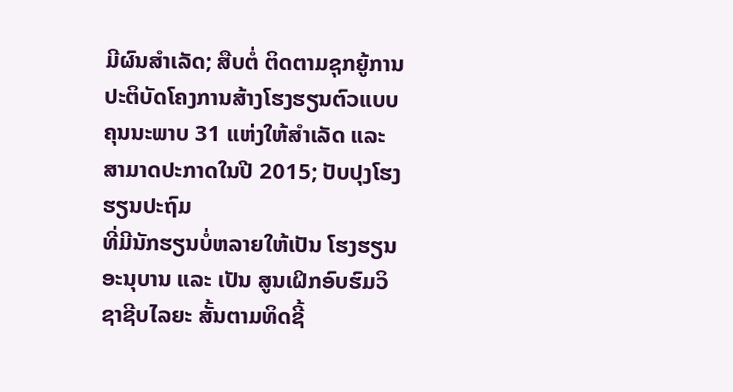ມີຜົນສຳເລັດ; ສືບຕໍ່ ຕິດຕາມຊຸກຍູ້ການປະຕິບັດໂຄງການສ້າງໂຮງຮຽນຕົວແບບຄຸນນະພາບ 31 ແຫ່ງໃຫ້ສຳເລັດ ແລະ ສາມາດປະກາດໃນປີ 2015; ປັບປຸງໂຮງຮຽນປະຖົມ
ທີ່ມີນັກຮຽນບໍ່ຫລາຍໃຫ້ເປັນ ໂຮງຮຽນອະນຸບານ ແລະ ເປັນ ສູນເຝິກອົບຮົມວິຊາຊີບໄລຍະ ສັ້ນຕາມທິດຊີ້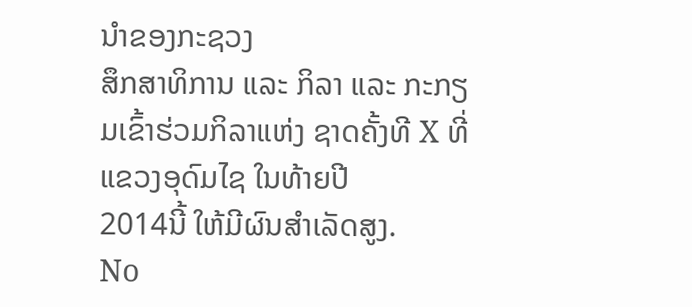ນຳຂອງກະຊວງ
ສຶກສາທິການ ແລະ ກິລາ ແລະ ກະກຽມເຂົ້າຮ່ວມກິລາແຫ່ງ ຊາດຄັ້ງທີ X ທີ່ແຂວງອຸດົມໄຊ ໃນທ້າຍປີ
2014ນີ້ ໃຫ້ມີຜົນສຳເລັດສູງ.
No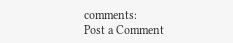comments:
Post a Comment